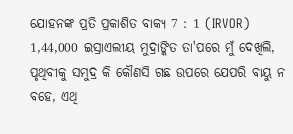ଯୋହନଙ୍କ ପ୍ରତି ପ୍ରକାଶିତ ବାକ୍ୟ 7 : 1 (IRVOR)
1,44,000 ଇସ୍ରାଏଲୀୟ ମୁଦ୍ରାଙ୍କିତ ତା'ପରେ ମୁଁ ଦେଖିଲି, ପୃଥିବୀକୁ ସମୁଦ୍ର କି କୌଣସି ଗଛ ଉପରେ ଯେପରି ବାୟୁ ନ ବହେ, ଏଥି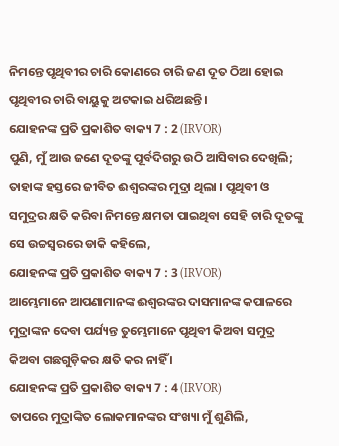ନିମନ୍ତେ ପୃଥିବୀର ଚାରି କୋଣରେ ଚାରି ଜଣ ଦୂତ ଠିଆ ହୋଇ ପୃଥିବୀର ଚାରି ବାୟୁକୁ ଅଟକାଇ ଧରିଅଛନ୍ତି ।
ଯୋହନଙ୍କ ପ୍ରତି ପ୍ରକାଶିତ ବାକ୍ୟ 7 : 2 (IRVOR)
ପୁଣି, ମୁଁ ଆଉ ଜଣେ ଦୂତଙ୍କୁ ପୂର୍ବଦିଗରୁ ଉଠି ଆସିବାର ଦେଖିଲି; ତାହାଙ୍କ ହସ୍ତରେ ଜୀବିତ ଈଶ୍ୱରଙ୍କର ମୁଦ୍ରା ଥିଲା । ପୃଥିବୀ ଓ ସମୁଦ୍ରର କ୍ଷତି କରିବା ନିମନ୍ତେ କ୍ଷମତା ପାଇଥିବା ସେହି ଚାରି ଦୂତଙ୍କୁ ସେ ଉଚ୍ଚସ୍ୱରରେ ଡାକି କହିଲେ,
ଯୋହନଙ୍କ ପ୍ରତି ପ୍ରକାଶିତ ବାକ୍ୟ 7 : 3 (IRVOR)
ଆମ୍ଭେମାନେ ଆପଣାମାନଙ୍କ ଈଶ୍ୱରଙ୍କର ଦାସମାନଙ୍କ କପାଳରେ ମୁଦ୍ରାଙ୍କନ ଦେବା ପର୍ଯ୍ୟନ୍ତ ତୁମ୍ଭେମାନେ ପୃଥିବୀ କିଅବା ସମୁଦ୍ର କିଅବା ଗଛଗୁଡ଼ିକର କ୍ଷତି କର ନାହିଁ ।
ଯୋହନଙ୍କ ପ୍ରତି ପ୍ରକାଶିତ ବାକ୍ୟ 7 : 4 (IRVOR)
ତାପରେ ମୁଦ୍ରାଙ୍କିତ ଲୋକମାନଙ୍କର ସଂଖ୍ୟା ମୁଁ ଶୁଣିଲି,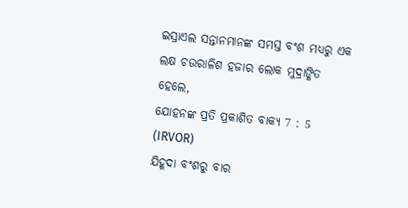ଇସ୍ରାଏଲ ସନ୍ତାନମାନଙ୍କ ସମସ୍ତ ବଂଶ ମଧ୍ୟରୁ ଏକ ଲକ୍ଷ ଚଉରାଳିଶ ହଜାର ଲୋକ ମୁଦ୍ରାଙ୍କିତ ହେଲେ,
ଯୋହନଙ୍କ ପ୍ରତି ପ୍ରକାଶିତ ବାକ୍ୟ 7 : 5 (IRVOR)
ଯିହୂଦା ବଂଶରୁ ବାର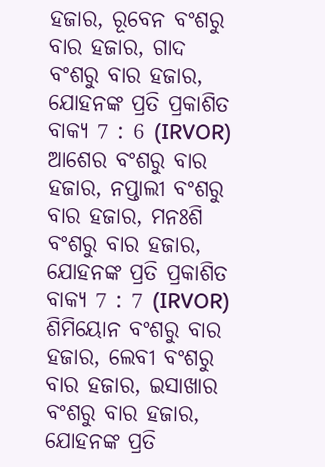ହଜାର, ରୂବେନ ବଂଶରୁ ବାର ହଜାର, ଗାଦ ବଂଶରୁ ବାର ହଜାର,
ଯୋହନଙ୍କ ପ୍ରତି ପ୍ରକାଶିତ ବାକ୍ୟ 7 : 6 (IRVOR)
ଆଶେର ବଂଶରୁ ବାର ହଜାର, ନପ୍ତାଲୀ ବଂଶରୁ ବାର ହଜାର, ମନଃଶି ବଂଶରୁ ବାର ହଜାର,
ଯୋହନଙ୍କ ପ୍ରତି ପ୍ରକାଶିତ ବାକ୍ୟ 7 : 7 (IRVOR)
ଶିମିୟୋନ ବଂଶରୁ ବାର ହଜାର, ଲେବୀ ବଂଶରୁ ବାର ହଜାର, ଇସାଖାର ବଂଶରୁ ବାର ହଜାର,
ଯୋହନଙ୍କ ପ୍ରତି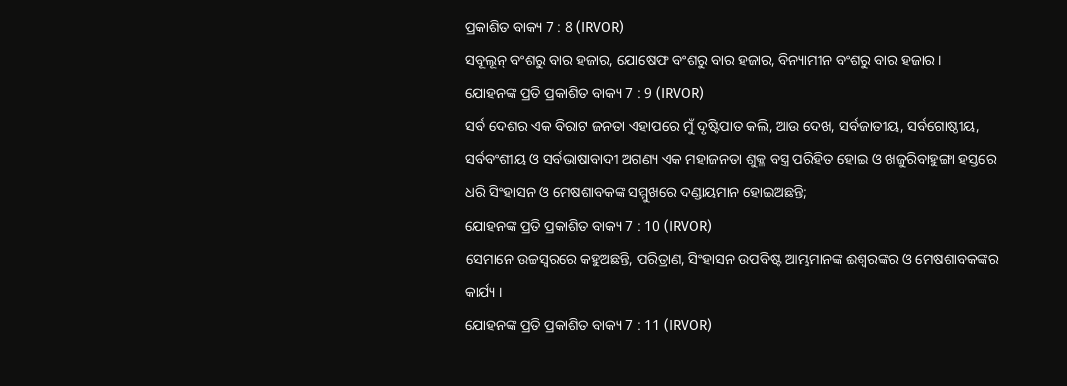ପ୍ରକାଶିତ ବାକ୍ୟ 7 : 8 (IRVOR)
ସବୂଲୂନ୍ ବଂଶରୁ ବାର ହଜାର, ଯୋଷେଫ ବଂଶରୁ ବାର ହଜାର, ବିନ୍ୟାମୀନ ବଂଶରୁ ବାର ହଜାର ।
ଯୋହନଙ୍କ ପ୍ରତି ପ୍ରକାଶିତ ବାକ୍ୟ 7 : 9 (IRVOR)
ସର୍ବ ଦେଶର ଏକ ବିରାଟ ଜନତା ଏହାପରେ ମୁଁ ଦୃଷ୍ଟିପାତ କଲି, ଆଉ ଦେଖ, ସର୍ବଜାତୀୟ, ସର୍ବଗୋଷ୍ଠୀୟ, ସର୍ବବଂଶୀୟ ଓ ସର୍ବଭାଷାବାଦୀ ଅଗଣ୍ୟ ଏକ ମହାଜନତା ଶୁକ୍ଳ ବସ୍ତ୍ର ପରିହିତ ହୋଇ ଓ ଖଜୁରିବାହୁଙ୍ଗା ହସ୍ତରେ ଧରି ସିଂହାସନ ଓ ମେଷଶାବକଙ୍କ ସମ୍ମୁଖରେ ଦଣ୍ଡାୟମାନ ହୋଇଅଛନ୍ତି;
ଯୋହନଙ୍କ ପ୍ରତି ପ୍ରକାଶିତ ବାକ୍ୟ 7 : 10 (IRVOR)
ସେମାନେ ଉଚ୍ଚସ୍ୱରରେ କହୁଅଛନ୍ତି, ପରିତ୍ରାଣ, ସିଂହାସନ ଉପବିଷ୍ଟ ଆମ୍ଭମାନଙ୍କ ଈଶ୍ୱରଙ୍କର ଓ ମେଷଶାବକଙ୍କର କାର୍ଯ୍ୟ ।
ଯୋହନଙ୍କ ପ୍ରତି ପ୍ରକାଶିତ ବାକ୍ୟ 7 : 11 (IRVOR)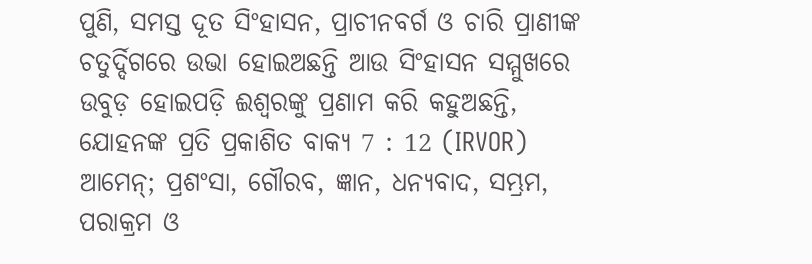ପୁଣି, ସମସ୍ତ ଦୂତ ସିଂହାସନ, ପ୍ରାଚୀନବର୍ଗ ଓ ଚାରି ପ୍ରାଣୀଙ୍କ ଚତୁର୍ଦ୍ଦିଗରେ ଉଭା ହୋଇଅଛନ୍ତି ଆଉ ସିଂହାସନ ସମ୍ମୁଖରେ ଉବୁଡ଼ ହୋଇପଡ଼ି ଈଶ୍ୱରଙ୍କୁ ପ୍ରଣାମ କରି କହୁଅଛନ୍ତି,
ଯୋହନଙ୍କ ପ୍ରତି ପ୍ରକାଶିତ ବାକ୍ୟ 7 : 12 (IRVOR)
ଆମେନ୍; ପ୍ରଶଂସା, ଗୌରବ, ଜ୍ଞାନ, ଧନ୍ୟବାଦ, ସମ୍ଭ୍ରମ, ପରାକ୍ରମ ଓ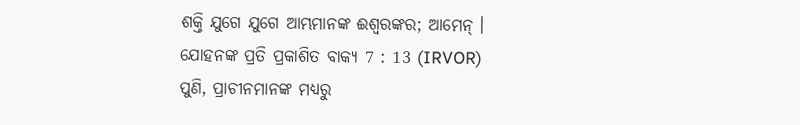ଶକ୍ତି ଯୁଗେ ଯୁଗେ ଆମ୍ଭମାନଙ୍କ ଈଶ୍ୱରଙ୍କର; ଆମେନ୍ ।
ଯୋହନଙ୍କ ପ୍ରତି ପ୍ରକାଶିତ ବାକ୍ୟ 7 : 13 (IRVOR)
ପୁଣି, ପ୍ରାଚୀନମାନଙ୍କ ମଧ୍ୟରୁ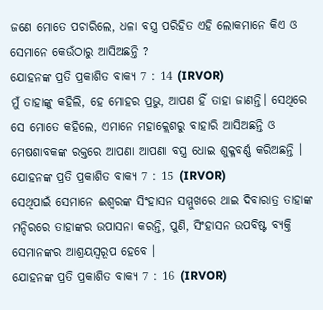ଜଣେ ମୋତେ ପଚାରିଲେ, ଧଳା ବସ୍ତ୍ର ପରିହିତ ଏହି ଲୋକମାନେ କିଏ ଓ ସେମାନେ କେଉଁଠାରୁ ଆସିଅଛନ୍ତି ?
ଯୋହନଙ୍କ ପ୍ରତି ପ୍ରକାଶିତ ବାକ୍ୟ 7 : 14 (IRVOR)
ମୁଁ ତାହାଙ୍କୁ କହିଲି, ହେ ମୋହର ପ୍ରଭୁ, ଆପଣ ହିଁ ତାହା ଜାଣନ୍ତି। ସେଥିରେ ସେ ମୋତେ କହିଲେ, ଏମାନେ ମହାକ୍ଲେଶରୁ ବାହାରି ଆସିଅଛନ୍ତି ଓ ମେଷଶାବକଙ୍କ ରକ୍ତରେ ଆପଣା ଆପଣା ବସ୍ତ୍ର ଧୋଇ ଶୁକ୍ଳବର୍ଣ୍ଣ କରିଅଛନ୍ତି ।
ଯୋହନଙ୍କ ପ୍ରତି ପ୍ରକାଶିତ ବାକ୍ୟ 7 : 15 (IRVOR)
ସେଥିପାଇଁ ସେମାନେ ଈଶ୍ୱରଙ୍କ ସିଂହାସନ ସମ୍ମୁଖରେ ଥାଇ ଦିବାରାତ୍ର ତାହାଙ୍କ ମନ୍ଦିରରେ ତାହାଙ୍କର ଉପାସନା କରନ୍ତି, ପୁଣି, ସିଂହାସନ ଉପବିଷ୍ଟ ବ୍ୟକ୍ତି ସେମାନଙ୍କର ଆଶ୍ରୟସ୍ୱରୂପ ହେବେ ।
ଯୋହନଙ୍କ ପ୍ରତି ପ୍ରକାଶିତ ବାକ୍ୟ 7 : 16 (IRVOR)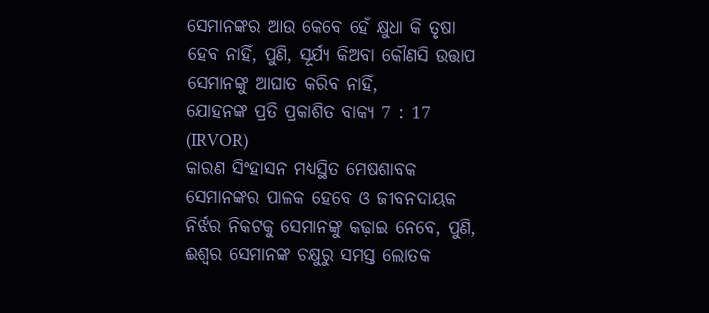ସେମାନଙ୍କର ଆଉ କେବେ ହେଁ କ୍ଷୁଧା କି ତୃଷା ହେବ ନାହିଁ, ପୁଣି, ସୂର୍ଯ୍ୟ କିଅବା କୌଣସି ଉତ୍ତାପ ସେମାନଙ୍କୁ ଆଘାତ କରିବ ନାହିଁ,
ଯୋହନଙ୍କ ପ୍ରତି ପ୍ରକାଶିତ ବାକ୍ୟ 7 : 17 (IRVOR)
କାରଣ ସିଂହାସନ ମଧ୍ୟସ୍ଥିତ ମେଷଶାବକ ସେମାନଙ୍କର ପାଳକ ହେବେ ଓ ଜୀବନଦାୟକ ନିର୍ଝର ନିକଟକୁ ସେମାନଙ୍କୁ କଢ଼ାଇ ନେବେ, ପୁଣି, ଈଶ୍ୱର ସେମାନଙ୍କ ଚକ୍ଷୁରୁ ସମସ୍ତ ଲୋତକ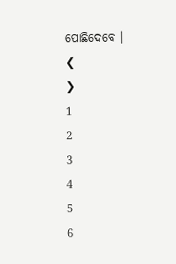ପୋଛିଦେବେ ।
❮
❯
1
2
3
4
5
6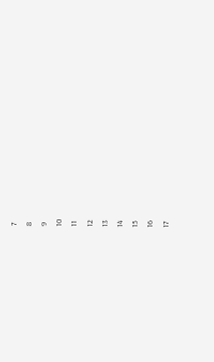7
8
9
10
11
12
13
14
15
16
17